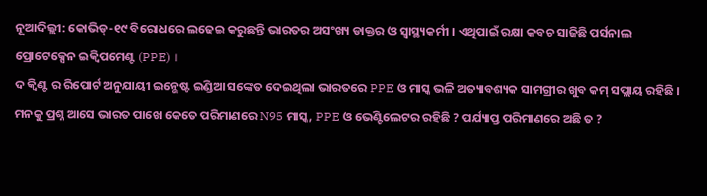ନୂଆଦିଲ୍ଲୀ: କୋଭିଡ୍-୧୯ ବିରୋଧରେ ଲଢେଇ କରୁଛନ୍ତି ଭାରତର ଅସଂଖ୍ୟ ଡାକ୍ତର ଓ ସ୍ୱାସ୍ଥ୍ୟକର୍ମୀ । ଏଥିପାଇଁ ରକ୍ଷା କବଚ ସାଜିଛି ପର୍ସନାଲ ପ୍ରୋଟେକ୍ସେନ ଇକ୍ୱିପମେଣ୍ଟ (PPE) ।
ଦ କ୍ୱିଣ୍ଟ ର ରିପୋର୍ଟ ଅନୁଯାୟୀ ଇନ୍ଭେଷ୍ଟ ଇଣ୍ଡିଆ ସଙ୍କେତ ଦେଇଥିଲା ଭାରତରେ PPE ଓ ମାସ୍କ ଭଳି ଅତ୍ୟାବଶ୍ୟକ ସାମଗ୍ରୀର ଖୁବ କମ୍ ସପ୍ଲାୟ ରହିଛି ।
ମନକୁ ପ୍ରଶ୍ନ ଆସେ ଭାରତ ପାଖେ କେତେ ପରିମାଣରେ N95 ମାସ୍କ, PPE ଓ ଭେଣ୍ଟିଲେଟର ରହିଛି ? ପର୍ଯ୍ୟାପ୍ତ ପରିମାଣରେ ଅଛି ତ ?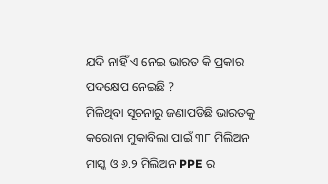ଯଦି ନାହିଁ ଏ ନେଇ ଭାରତ କି ପ୍ରକାର ପଦକ୍ଷେପ ନେଇଛି ?
ମିଳିଥିବା ସୂଚନାରୁ ଜଣାପଡିଛି ଭାରତକୁ କରୋନା ମୁକାବିଲା ପାଇଁ ୩୮ ମିଲିଅନ ମାସ୍କ ଓ ୬.୨ ମିଲିଅନ PPE ର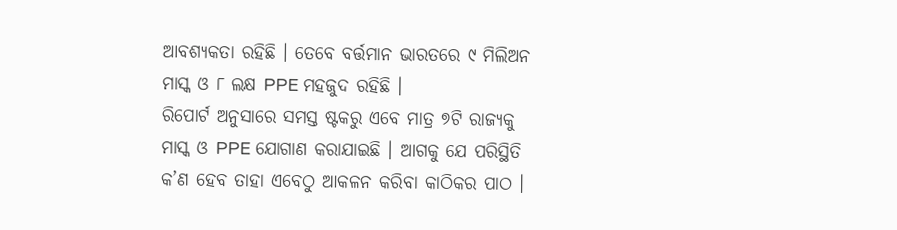ଆବଶ୍ୟକତା ରହିଛି । ତେବେ ବର୍ତ୍ତମାନ ଭାରତରେ ୯ ମିଲିଅନ ମାସ୍କ ଓ ୮ ଲକ୍ଷ PPE ମହଜୁଦ ରହିଛି ।
ରିପୋର୍ଟ ଅନୁସାରେ ସମସ୍ତ ଷ୍ଟକରୁ ଏବେ ମାତ୍ର ୭ଟି ରାଜ୍ୟକୁ ମାସ୍କ ଓ PPE ଯୋଗାଣ କରାଯାଇଛି । ଆଗକୁ ଯେ ପରିସ୍ଥିତି କ’ଣ ହେବ ତାହା ଏବେଠୁ ଆକଳନ କରିବା କାଠିକର ପାଠ ।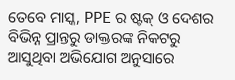ତେବେ ମାସ୍କ, PPE ର ଷ୍ଟକ୍ ଓ ଦେଶର ବିଭିନ୍ନ ପ୍ରାନ୍ତରୁ ଡାକ୍ତରଙ୍କ ନିକଟରୁ ଆସୁଥିବା ଅଭିଯୋଗ ଅନୁସାରେ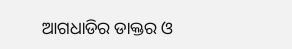ଆଗଧାଡିର ଡାକ୍ତର ଓ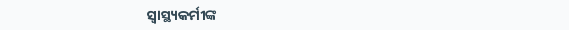ସ୍ୱାସ୍ଥ୍ୟକର୍ମୀଙ୍କ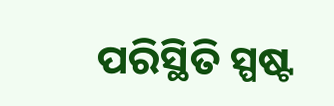ପରିସ୍ଥିତି ସ୍ପଷ୍ଟ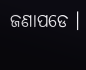ଜଣାପଡେ ।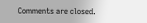Comments are closed.